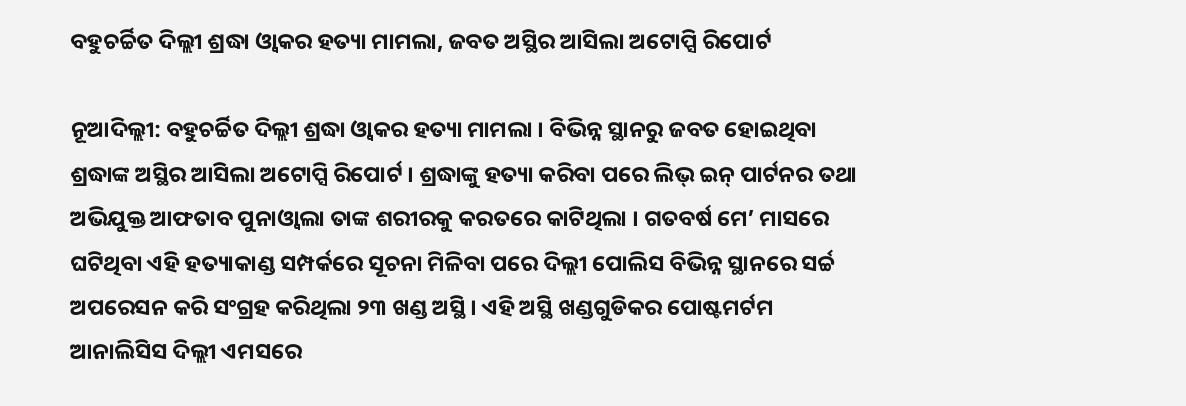ବହୁଚର୍ଚ୍ଚିତ ଦିଲ୍ଲୀ ଶ୍ରଦ୍ଧା ଓ୍ବାକର ହତ୍ୟା ମାମଲା, ଜବତ ଅସ୍ଥିର ଆସିଲା ଅଟୋପ୍ସି ରିପୋର୍ଟ

ନୂଆଦିଲ୍ଲୀ: ବହୁଚର୍ଚ୍ଚିତ ଦିଲ୍ଲୀ ଶ୍ରଦ୍ଧା ଓ୍ବାକର ହତ୍ୟା ମାମଲା । ବିଭିନ୍ନ ସ୍ଥାନରୁ ଜବତ ହୋଇଥିବା ଶ୍ରଦ୍ଧାଙ୍କ ଅସ୍ଥିର ଆସିଲା ଅଟୋପ୍ସି ରିପୋର୍ଟ । ଶ୍ରଦ୍ଧାଙ୍କୁ ହତ୍ୟା କରିବା ପରେ ଲିଭ୍ ଇନ୍ ପାର୍ଟନର ତଥା ଅଭିଯୁକ୍ତ ଆଫତାବ ପୁନାଓ୍ବାଲା ତାଙ୍କ ଶରୀରକୁ କରତରେ କାଟିଥିଲା । ଗତବର୍ଷ ମେ’ ମାସରେ ଘଟିଥିବା ଏହି ହତ୍ୟାକାଣ୍ଡ ସମ୍ପର୍କରେ ସୂଚନା ମିଳିବା ପରେ ଦିଲ୍ଲୀ ପୋଲିସ ବିଭିନ୍ନ ସ୍ଥାନରେ ସର୍ଚ୍ଚ ଅପରେସନ କରି ସଂଗ୍ରହ କରିଥିଲା ୨୩ ଖଣ୍ଡ ଅସ୍ଥି । ଏହି ଅସ୍ଥି ଖଣ୍ଡଗୁଡିକର ପୋଷ୍ଟମର୍ଟମ ଆନାଲିସିସ ଦିଲ୍ଲୀ ଏମସରେ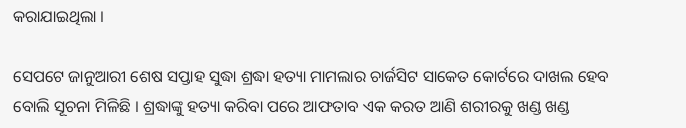କରାଯାଇଥିଲା ।

ସେପଟେ ଜାନୁଆରୀ ଶେଷ ସପ୍ତାହ ସୁଦ୍ଧା ଶ୍ରଦ୍ଧା ହତ୍ୟା ମାମଲାର ଚାର୍ଜସିଟ ସାକେତ କୋର୍ଟରେ ଦାଖଲ ହେବ ବୋଲି ସୂଚନା ମିଳିଛି । ଶ୍ରଦ୍ଧାଙ୍କୁ ହତ୍ୟା କରିବା ପରେ ଆଫତାବ ଏକ କରତ ଆଣି ଶରୀରକୁ ଖଣ୍ଡ ଖଣ୍ଡ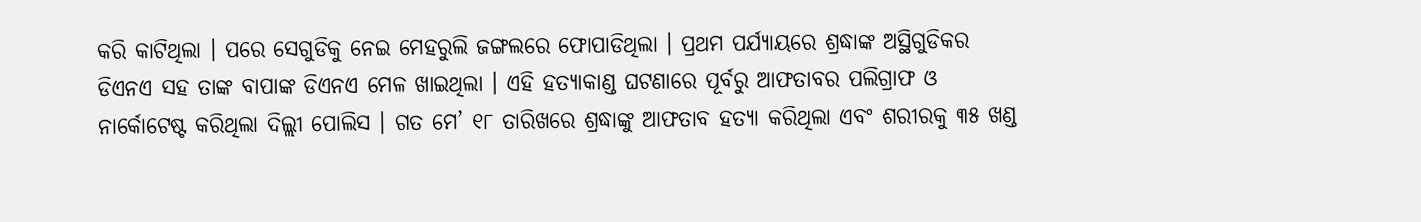କରି କାଟିଥିଲା । ପରେ ସେଗୁଡିକୁ ନେଇ ମେହରୁଲି ଜଙ୍ଗଲରେ ଫୋପାଡିଥିଲା । ପ୍ରଥମ ପର୍ଯ୍ୟାୟରେ ଶ୍ରଦ୍ଧାଙ୍କ ଅସ୍ଥିଗୁଡିକର ଡିଏନଏ ସହ ତାଙ୍କ ବାପାଙ୍କ ଡିଏନଏ ମେଳ ଖାଇଥିଲା । ଏହି ହତ୍ୟାକାଣ୍ଡ ଘଟଣାରେ ପୂର୍ବରୁ ଆଫତାବର ପଲିଗ୍ରାଫ ଓ ନାର୍କୋଟେଷ୍ଟ କରିଥିଲା ଦିଲ୍ଲୀ ପୋଲିସ । ଗତ ମେ’ ୧୮ ତାରିଖରେ ଶ୍ରଦ୍ଧାଙ୍କୁ ଆଫତାବ ହତ୍ୟା କରିଥିଲା ଏବଂ ଶରୀରକୁ ୩୫ ଖଣ୍ଡ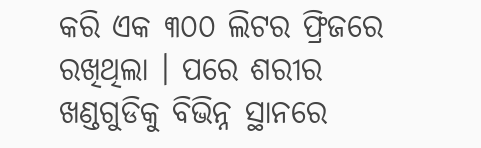କରି ଏକ ୩୦୦ ଲିଟର ଫ୍ରିଜରେ ରଖିଥିଲା । ପରେ ଶରୀର ଖଣ୍ଡଗୁଡିକୁ ବିଭିନ୍ନ ସ୍ଥାନରେ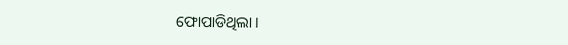ଫୋପାଡିଥିଲା ।